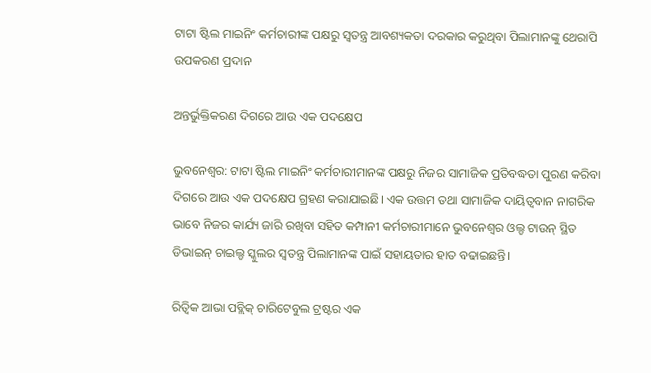ଟାଟା ଷ୍ଟିଲ ମାଇନିଂ କର୍ମଚାରୀଙ୍କ ପକ୍ଷରୁ ସ୍ୱତନ୍ତ୍ର ଆବଶ୍ୟକତା ଦରକାର କରୁଥିବା ପିଲାମାନଙ୍କୁ ଥେରାପି ଉପକରଣ ପ୍ରଦାନ

ଅନ୍ତର୍ଭୁକ୍ତିକରଣ ଦିଗରେ ଆଉ ଏକ ପଦକ୍ଷେପ

ଭୁବନେଶ୍ୱର: ଟାଟା ଷ୍ଟିଲ ମାଇନିଂ କର୍ମଚାରୀମାନଙ୍କ ପକ୍ଷରୁ ନିଜର ସାମାଜିକ ପ୍ରତିବଦ୍ଧତା ପୁରଣ କରିବା ଦିଗରେ ଆଉ ଏକ ପଦକ୍ଷେପ ଗ୍ରହଣ କରାଯାଇଛି। ଏକ ଉତ୍ତମ ତଥା ସାମାଜିକ ଦାୟିତ୍ବବାନ ନାଗରିକ ଭାବେ ନିଜର କାର୍ଯ୍ୟ ଜାରି ରଖିବା ସହିତ କମ୍ପାନୀ କର୍ମଚାରୀମାନେ ଭୁବନେଶ୍ୱର ଓଲ୍ଡ ଟାଉନ୍ ସ୍ଥିତ ଡିଭାଇନ୍ ଚାଇଲ୍ଡ ସ୍କୁଲର ସ୍ୱତନ୍ତ୍ର ପିଲାମାନଙ୍କ ପାଇଁ ସହାୟତାର ହାତ ବଢାଇଛନ୍ତି।

ରିତ୍ୱିକ ଆଭା ପବ୍ଲିକ୍ ଚାରିଟେବୁଲ ଟ୍ରଷ୍ଟର ଏକ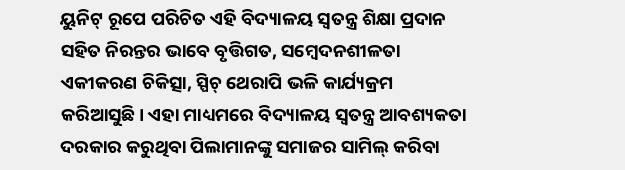ୟୁନିଟ୍ ରୂପେ ପରିଚିତ ଏହି ବିଦ୍ୟାଳୟ ସ୍ୱତନ୍ତ୍ର ଶିକ୍ଷା ପ୍ରଦାନ ସହିତ ନିରନ୍ତର ଭାବେ ବୃତ୍ତିଗତ, ସମ୍ବେଦନଶୀଳତା ଏକୀକରଣ ଚିକିତ୍ସା, ସ୍ପିଚ୍ ଥେରାପି ଭଳି କାର୍ଯ୍ୟକ୍ରମ କରିଆସୁଛି। ଏହା ମାଧ୍ୟମରେ ବିଦ୍ୟାଳୟ ସ୍ୱତନ୍ତ୍ର ଆବଶ୍ୟକତା ଦରକାର କରୁଥିବା ପିଲାମାନଙ୍କୁ ସମାଜର ସାମିଲ୍ କରିବା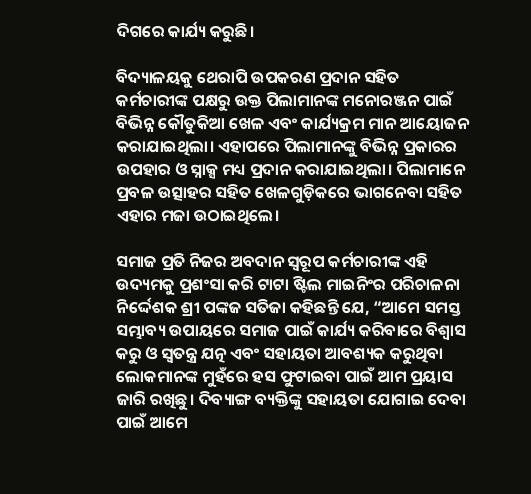ଦିଗରେ କାର୍ଯ୍ୟ କରୁଛି।

ବିଦ୍ୟାଳୟକୁ ଥେରାପି ଉପକରଣ ପ୍ରଦାନ ସହିତ କର୍ମଚାରୀଙ୍କ ପକ୍ଷରୁ ଉକ୍ତ ପିଲାମାନଙ୍କ ମନୋରଞ୍ଜନ ପାଇଁ ବିଭିନ୍ନ କୌତୁକିଆ ଖେଳ ଏବଂ କାର୍ଯ୍ୟକ୍ରମ ମାନ ଆୟୋଜନ କରାଯାଇଥିଲା। ଏହାପରେ ପିଲାମାନଙ୍କୁ ବିଭିନ୍ନ ପ୍ରକାରର ଉପହାର ଓ ସ୍ନାକ୍ସ ମଧ୍ୟ ପ୍ରଦାନ କରାଯାଇଥିଲା। ପିଲାମାନେ ପ୍ରବଳ ଉତ୍ସାହର ସହିତ ଖେଳଗୁଡ଼ିକରେ ଭାଗନେବା ସହିତ ଏହାର ମଜା ଉଠାଇଥିଲେ।

ସମାଜ ପ୍ରତି ନିଜର ଅବଦାନ ସ୍ୱରୂପ କର୍ମଚାରୀଙ୍କ ଏହି ଉଦ୍ୟମକୁ ପ୍ରଶଂସା କରି ଟାଟା ଷ୍ଟିଲ ମାଇନିଂର ପରିଚାଳନା ନିର୍ଦ୍ଦେଶକ ଶ୍ରୀ ପଙ୍କଜ ସତିଜା କହିଛନ୍ତି ଯେ, “ଆମେ ସମସ୍ତ ସମ୍ଭାବ୍ୟ ଉପାୟରେ ସମାଜ ପାଇଁ କାର୍ଯ୍ୟ କରିବାରେ ବିଶ୍ୱାସ କରୁ ଓ ସ୍ୱତନ୍ତ୍ର ଯତ୍ନ ଏବଂ ସହାୟତା ଆବଶ୍ୟକ କରୁଥିବା ଲୋକମାନଙ୍କ ମୁହଁରେ ହସ ଫୁଟାଇବା ପାଇଁ ଆମ ପ୍ରୟାସ ଜାରି ରଖିଛୁ। ଦିବ୍ୟାଙ୍ଗ ବ୍ୟକ୍ତିଙ୍କୁ ସହାୟତା ଯୋଗାଇ ଦେବା ପାଇଁ ଆମେ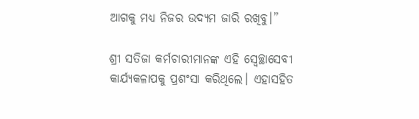ଆଗକୁ ମଧ୍ୟ ନିଜର ଉଦ୍ୟମ ଜାରି ରଖିବୁ।”

ଶ୍ରୀ ସତିଜା କର୍ମଚାରୀମାନଙ୍କ ଏହି ସ୍ୱେଚ୍ଛାସେବୀ କାର୍ଯ୍ୟକଳାପକୁ ପ୍ରଶଂସା କରିଥିଲେ। ଏହାସହିତ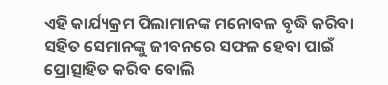ଏହି କାର୍ଯ୍ୟକ୍ରମ ପିଲାମାନଙ୍କ ମନୋବଳ ବୃଦ୍ଧି କରିବା ସହିତ ସେମାନଙ୍କୁ ଜୀବନରେ ସଫଳ ହେବା ପାଇଁ ପ୍ରୋତ୍ସାହିତ କରିବ ବୋଲି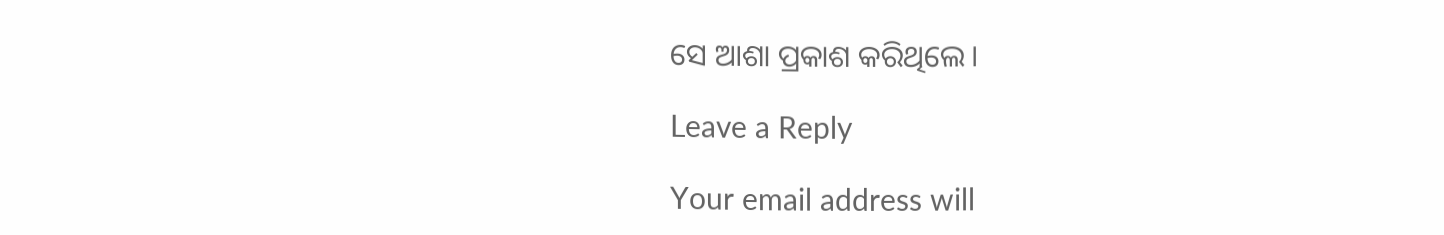ସେ ଆଶା ପ୍ରକାଶ କରିଥିଲେ।

Leave a Reply

Your email address will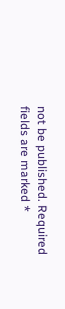not be published. Required fields are marked *